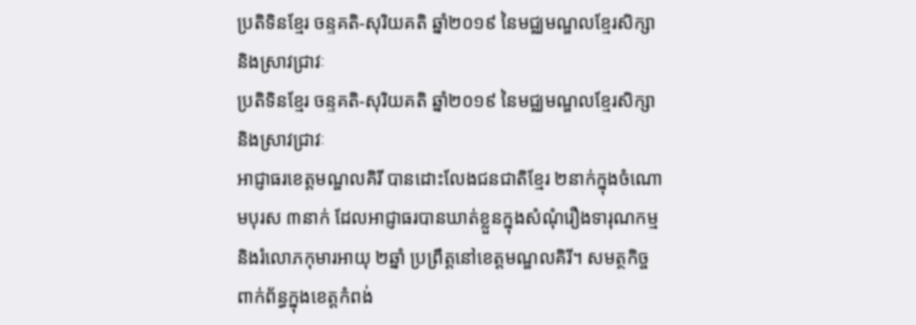ប្រតិទិនខ្មែរ ចន្ទគតិ-សុរិយគតិ ឆ្នាំ២០១៩ នៃមជ្ឈមណ្ឌលខ្មែរសិក្សានិងស្រាវជ្រាវៈ
ប្រតិទិនខ្មែរ ចន្ទគតិ-សុរិយគតិ ឆ្នាំ២០១៩ នៃមជ្ឈមណ្ឌលខ្មែរសិក្សានិងស្រាវជ្រាវៈ
អាជ្ញាធរខេត្តមណ្ឌលគិរី បានដោះលែងជនជាតិខ្មែរ ២នាក់ក្នុងចំណោមបុរស ៣នាក់ ដែលអាជ្ញាធរបានឃាត់ខ្លួនក្នុងសំណុំរឿងទារុណកម្ម និងរំលោភកុមារអាយុ ២ឆ្នាំ ប្រព្រឹត្តនៅខេត្តមណ្ឌលគិរី។ សមត្ថកិច្ចពាក់ព័ន្ធក្នុងខេត្តកំពង់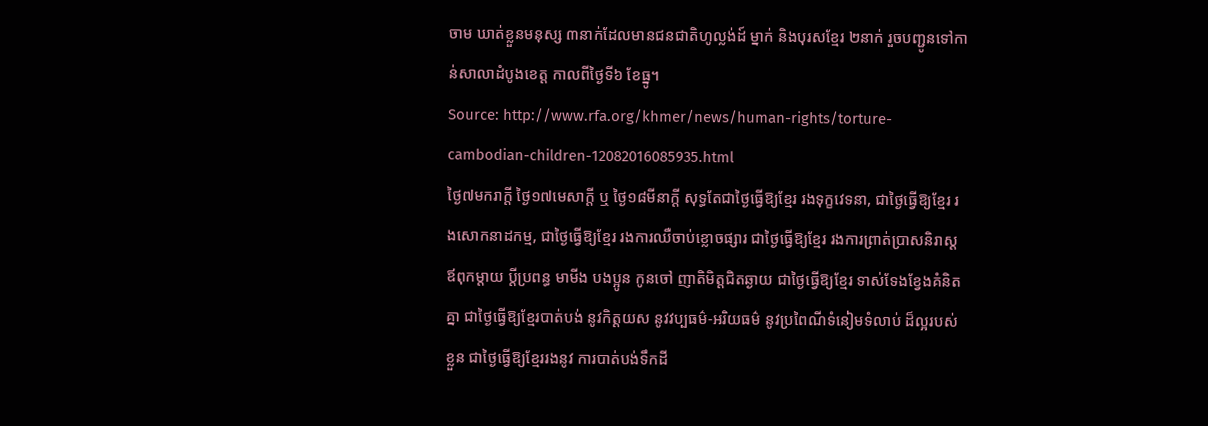ចាម ឃាត់ខ្លួនមនុស្ស ៣នាក់ដែលមានជនជាតិហូល្លង់ដ៍ ម្នាក់ និងបុរសខ្មែរ ២នាក់ រួចបញ្ជូនទៅកាន់សាលាដំបូងខេត្ត កាលពីថ្ងៃទី៦ ខែធ្នូ។
Source: http://www.rfa.org/khmer/news/human-rights/torture-cambodian-children-12082016085935.html
ថ្ងៃ៧មករាក្តី ថ្ងៃ១៧មេសាក្តី ឬ ថ្ងៃ១៨មីនាក្តី សុទ្ធតែជាថ្ងៃធ្វើឱ្យខ្មែរ រងទុក្ខវេទនា, ជាថ្ងៃធ្វើឱ្យខ្មែរ រងសោកនាដកម្ម, ជាថ្ងៃធ្វើឱ្យខ្មែរ រងការឈឺចាប់ខ្លោចផ្សារ ជាថ្ងៃធ្វើឱ្យខ្មែរ រងការព្រាត់ប្រាសនិរាស្ត ឪពុកម្តាយ ប្តីប្រពន្ធ មាមីង បងប្អូន កូនចៅ ញាតិមិត្តជិតឆ្ងាយ ជាថ្ងៃធ្វើឱ្យខ្មែរ ទាស់ទែងខ្វែងគំនិតគ្នា ជាថ្ងៃធ្វើឱ្យខ្មែរបាត់បង់ នូវកិត្តយស នូវវប្បធម៌-អរិយធម៌ នូវប្រពៃណីទំនៀមទំលាប់ ដ៏ល្អរបស់ខ្លួន ជាថ្ងៃធ្វើឱ្យខ្មែររងនូវ ការបាត់បង់ទឹកដី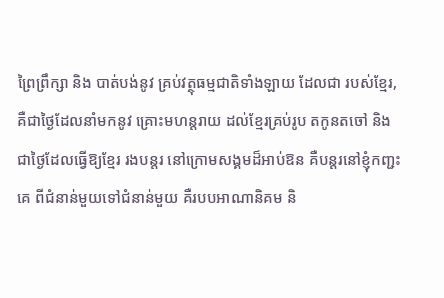ព្រៃព្រឹក្សា និង បាត់បង់នូវ គ្រប់វត្ថុធម្មជាតិទាំងឡាយ ដែលជា របស់ខ្មែរ, គឺជាថ្ងៃដែលនាំមកនូវ គ្រោះមហន្តរាយ ដល់ខ្មែរគ្រប់រូប តកូនតចៅ និងជាថ្ងៃដែលធ្វើឱ្យខ្មែរ រងបន្តរ នៅក្រោមសង្គមដ៏អាប់ឱន គឺបន្តរនៅខ្ញុំកញ្ជះគេ ពីជំនាន់មួយទៅជំនាន់មួយ គឺរបបអាណានិគម និ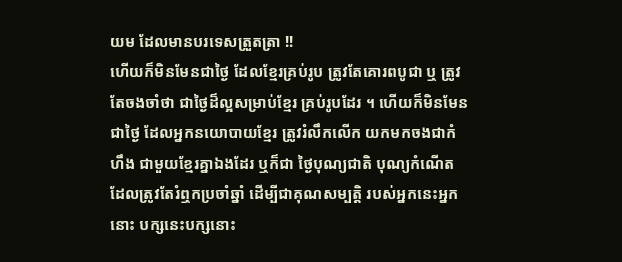យម ដែលមានបរទេសត្រួតត្រា !!
ហើយក៏មិនមែនជាថ្ងៃ ដែលខ្មែរគ្រប់រូប ត្រូវតែគោរពបូជា ឬ ត្រូវតែចងចាំថា ជាថ្ងៃដ៏ល្អសម្រាប់ខ្មែរ គ្រប់រូបដែរ ។ ហើយក៏មិនមែនជាថ្ងៃ ដែលអ្នកនយោបាយខ្មែរ ត្រូវរំលឹកលើក យកមកចងជាកំហឹង ជាមួយខ្មែរគ្នាឯងដែរ ឬក៏ជា ថ្ងៃបុណ្យជាតិ បុណ្យកំណើត ដែលត្រូវតែរំឮកប្រចាំឆ្នាំ ដើម្បីជាគុណសម្បត្តិ របស់អ្នកនេះអ្នកនោះ បក្សនេះបក្សនោះ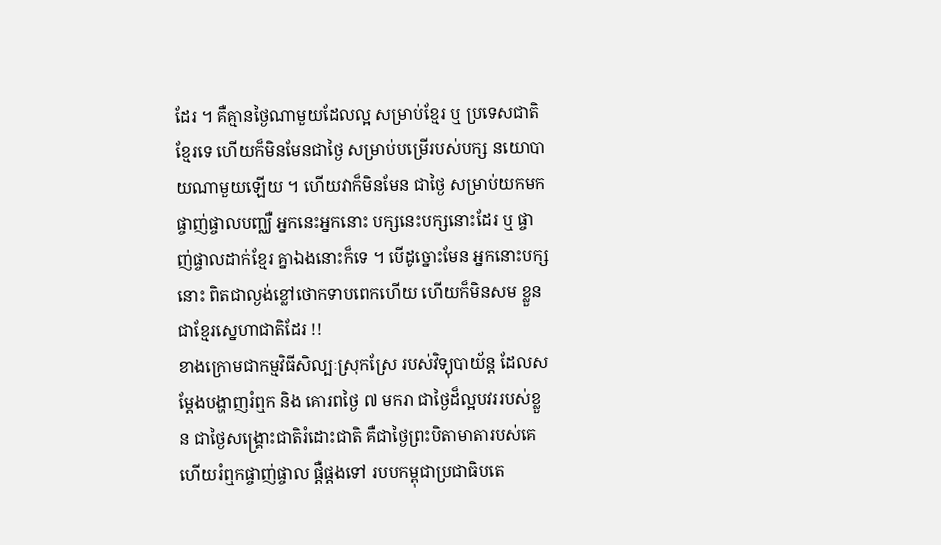ដែរ ។ គឺគ្មានថ្ងៃណាមួយដែលល្អ សម្រាប់ខ្មែរ ឬ ប្រទេសជាតិ ខ្មែរទេ ហើយក៏មិនមែនជាថ្ងៃ សម្រាប់បម្រើរបស់បក្ស នយោបាយណាមួយឡើយ ។ ហើយវាក៏មិនមែន ជាថ្ងៃ សម្រាប់យកមកផ្ចាញ់ផ្ចាលបញ្ឈឺ អ្នកនេះអ្នកនោះ បក្សនេះបក្សនោះដែរ ឬ ផ្ចាញ់ផ្ចាលដាក់ខ្មែរ គ្នាឯងនោះក៏ទេ ។ បើដូច្នោះមែន អ្នកនោះបក្សនោះ ពិតជាល្ងង់ខ្លៅថោកទាបពេកហើយ ហើយក៏មិនសម ខ្លួនជាខ្មែរស្នេហាជាតិដែរ !!
ខាងក្រោមជាកម្មវិធីសិល្បៈស្រុកស្រែ របស់វិទ្យុបាយ័ន្ត ដែលសម្តែងបង្ហាញរំឮក និង គោរពថ្ងៃ ៧ មករា ជាថ្ងៃដ៏ល្អបវររបស់ខ្លួន ជាថ្ងៃសង្គ្រោះជាតិរំដោះជាតិ គឺជាថ្ងៃព្រះបិតាមាតារបស់គេ ហើយរំឮកផ្ចាញ់ផ្ចាល ផ្ដឺផ្តងទៅ របបកម្ពុជាប្រជាធិបតេ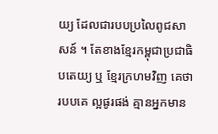យ្យ ដែលជារបបប្រលៃពូជសាសន៍ ។ តែខាងខ្មែរកម្ពុជាប្រជាធិបតេយ្យ ឬ ខ្មែរក្រហមវិញ គេថារបបគេ ល្អផូរផង់ គ្មានអ្នកមាន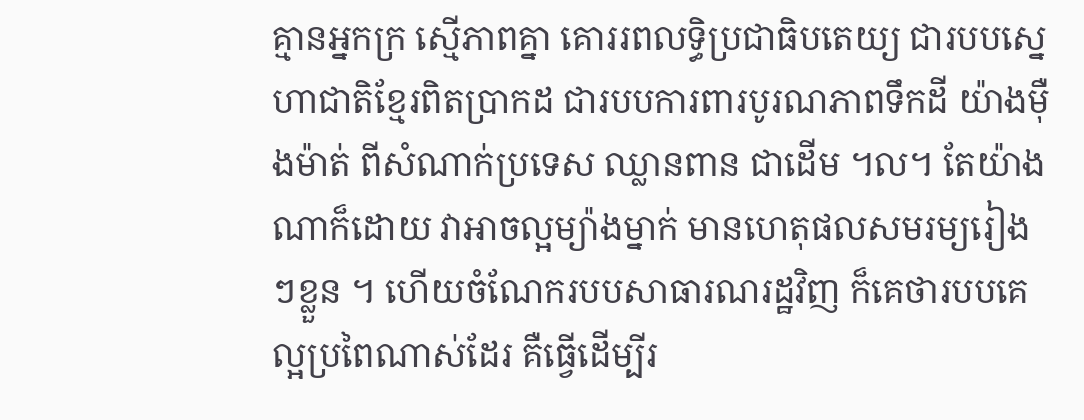គ្មានអ្នកក្រ ស្មើភាពគ្នា គោររពលទ្ធិប្រជាធិបតេយ្យ ជារបបស្នេហាជាតិខ្មែរពិតប្រាកដ ជារបបការពារបូរណភាពទឹកដី យ៉ាងម៉ឺងម៉ាត់ ពីសំណាក់ប្រទេស ឈ្លានពាន ជាដើម ។ល។ តែយ៉ាងណាក៏ដោយ វាអាចល្អម្យ៉ាងម្នាក់ មានហេតុផលសមរម្យរៀងៗខ្លួន ។ ហើយចំណែករបបសាធារណរដ្ឋវិញ ក៏គេថារបបគេល្អប្រពៃណាស់ដែរ គឺធ្វើដើម្បីរ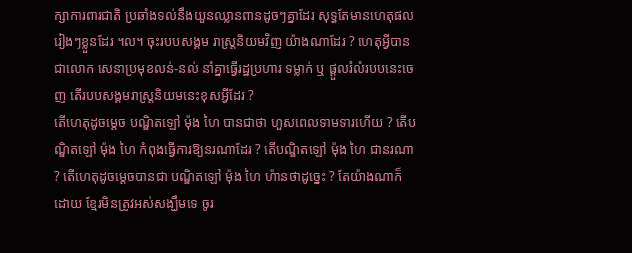ក្សាការពារជាតិ ប្រឆាំងទល់នឹងយួនឈ្លានពានដូចៗគ្នាដែរ សុទ្ធតែមានហេតុផលរៀងៗខ្លួនដែរ ។ល។ ចុះរបបសង្គម រាស្រ្តនិយមវិញ យ៉ាងណាដែរ ? ហេតុអ្វីបានជាលោក សេនាប្រមុខលន់-នល់ នាំគ្នាធ្វើរដ្ឋប្រហារ ទម្លាក់ ឬ ផ្តួលរំលំរបបនេះចេញ តើរបបសង្គមរាស្ត្រនិយមនេះខុសអ្វីដែរ ?
តើហេតុដូចម្តេច បណ្ឌិតឡៅ ម៉ុង ហៃ បានជាថា ហួសពេលទាមទារហើយ ? តើបណ្ឌិតឡៅ ម៉ុង ហៃ កំពុងធ្វើការឱ្យនរណាដែរ ? តើបណ្ឌិតឡៅ ម៉ុង ហៃ ជានរណា ? តើហេតុដូចម្តេចបានជា បណ្ឌិតឡៅ ម៉ុង ហៃ ហ៉ានថាដូច្នេះ ? តែយ៉ាងណាក៏ដោយ ខ្មែរមិនត្រូវអស់សង្ឃឹមទេ ចូរ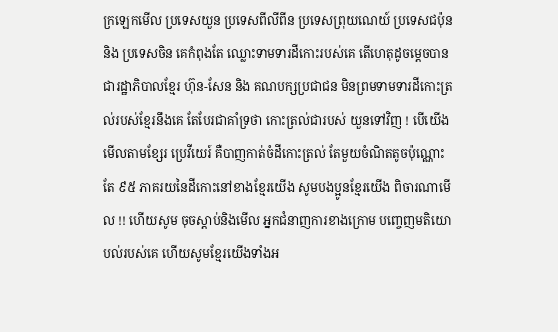ក្រឡេកមើល ប្រទេសយួន ប្រទេសពីលីពីន ប្រទេសព្រុយណេយ៍ ប្រទេសជប៉ុន និង ប្រទេសចិន គេកំពុងតែ ឈ្លោះទាមទារដីកោះរបស់គេ តើហេតុដូចម្តេចបានជារដ្ឋាភិបាលខ្មែរ ហ៊ុន-សែន និង គណបក្សប្រជាជន មិនព្រមទាមទារដីកោះត្រល់របស់ខ្មែរនឹងគេ តែបែរជាគាំទ្រថា កោះត្រល់ជារបស់ យួនទៅវិញ ! បើយើងមើលតាមខ្សែរ ប្រេវីយេរ៍ គឺបាញកាត់ចំដីកោះត្រល់ តែមួយចំណិតតូចប៉ុណ្ណោះ តែ ៩៥ ភាគរយនៃដីកោះនៅខាងខ្មែរយើង សូមបងប្អូនខ្មែរយើង ពិចារណាមើល !! ហើយសូម ចុចស្តាប់និងមើល អ្នកជំនាញការខាងក្រោម បញ្ចេញមតិយោបល់របស់គេ ហើយសូមខ្មែរយើងទាំងអ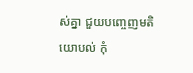ស់គ្នា ជួយបញ្ចេញមតិយោបល់ កុំ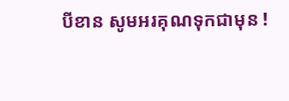បីខាន សូមអរគុណទុកជាមុន !